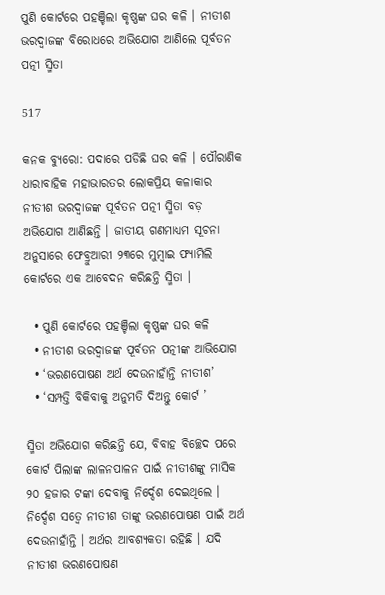ପୁଣି କୋର୍ଟରେ ପହଞ୍ଚିଲା କୃଷ୍ଣଙ୍କ ଘର କଳି । ନୀତୀଶ ଭରଦ୍ୱାଜଙ୍କ ବିରୋଧରେ ଅଭିଯୋଗ ଆଣିଲେ ପୂର୍ବତନ ପତ୍ନୀ ସ୍ମିତା

517

କନକ ବ୍ୟୁରୋ: ପଦାରେ ପଡିଛି ଘର କଳି । ପୌରାଣିକ ଧାରାବାହିକ ମହାଭାରତର ଲୋକପ୍ରିୟ କଳାକାର ନୀତୀଶ ଭରଦ୍ୱାଜଙ୍କ ପୂର୍ବତନ ପତ୍ନୀ ସ୍ମିତା ବଡ଼ ଅଭିଯୋଗ ଆଣିଛନ୍ତି । ଜାତୀୟ ଗଣମାଧ୍ୟମ ସୂଚନା ଅନୁସାରେ ଫେବ୍ରୁଆରୀ ୨୩ରେ ମୁମ୍ବାଇ ଫ୍ୟାମିଲି କୋର୍ଟରେ ଏକ ଆବେଦନ କରିଛନ୍ତି ସ୍ମିତା ।

  • ପୁଣି କୋର୍ଟରେ ପହଞ୍ଚିଲା କୃଷ୍ଣଙ୍କ ଘର କଳି
  • ନୀତୀଶ ଭରଦ୍ୱାଜଙ୍କ ପୂର୍ବତନ ପତ୍ନୀଙ୍କ ଆଭିଯୋଗ
  • ‘ଭରଣପୋଷଣ ଅର୍ଥ ଦେଉନାହାଁନ୍ତି ନୀତୀଶ’
  • ‘ସମ୍ପତ୍ତି ବିକିବାକୁ ଅନୁମତି ଦିଅନ୍ତୁ କୋର୍ଟ ’

ସ୍ମିତା ଅଭିଯୋଗ କରିଛନ୍ତି ଯେ, ବିବାହ ବିଚ୍ଛେଦ ପରେ କୋର୍ଟ ପିଲାଙ୍କ ଲାଳନପାଳନ ପାଇଁ ନୀତୀଶଙ୍କୁ ମାସିକ ୨୦ ହଜାର ଟଙ୍କା ଦେବାକୁ ନିର୍ଦ୍ଦେଶ ଦେଇଥିଲେ । ନିର୍ଦ୍ଦେଶ ସତ୍ୱେ ନୀତୀଶ ତାଙ୍କୁ ଭରଣପୋଷଣ ପାଇଁ ଅର୍ଥ ଦେଉନାହାଁନ୍ତି । ଅର୍ଥର ଆବଶ୍ୟକତା ରହିଛି । ଯଦି ନୀତୀଶ ଭରଣପୋଷଣ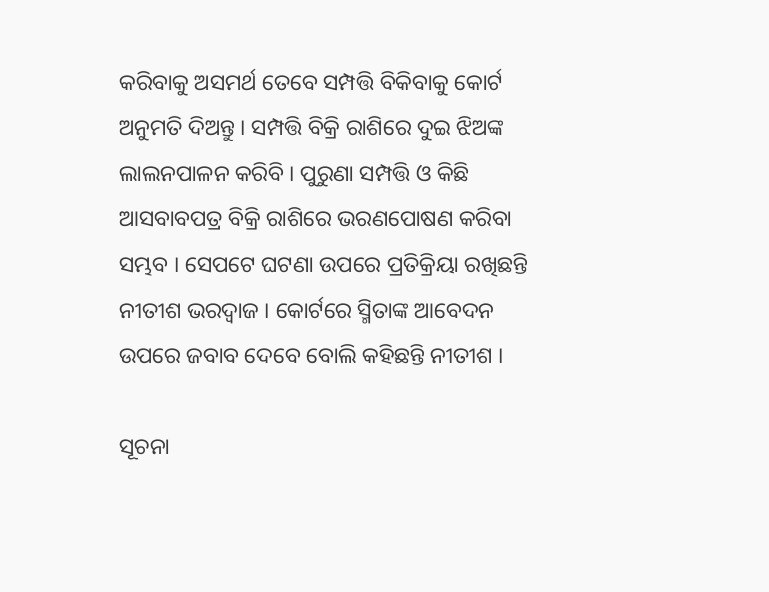କରିବାକୁ ଅସମର୍ଥ ତେବେ ସମ୍ପତ୍ତି ବିକିବାକୁ କୋର୍ଟ ଅନୁମତି ଦିଅନ୍ତୁ । ସମ୍ପତ୍ତି ବିକ୍ରି ରାଶିରେ ଦୁଇ ଝିଅଙ୍କ ଲାଲନପାଳନ କରିବି । ପୁରୁଣା ସମ୍ପତ୍ତି ଓ କିଛି ଆସବାବପତ୍ର ବିକ୍ରି ରାଶିରେ ଭରଣପୋଷଣ କରିବା ସମ୍ଭବ । ସେପଟେ ଘଟଣା ଉପରେ ପ୍ରତିକ୍ରିୟା ରଖିଛନ୍ତି ନୀତୀଶ ଭରଦ୍ୱାଜ । କୋର୍ଟରେ ସ୍ମିତାଙ୍କ ଆବେଦନ ଉପରେ ଜବାବ ଦେବେ ବୋଲି କହିଛନ୍ତି ନୀତୀଶ ।

ସୂଚନା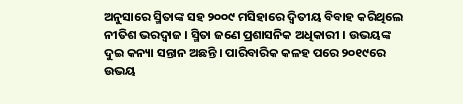ଅନୁସାରେ ସ୍ମିତାଙ୍କ ସହ ୨୦୦୯ ମସିହାରେ ଦ୍ୱିତୀୟ ବିବାହ କରିଥିଲେ ନୀତିଶ ଭରଦ୍ୱାଜ । ସ୍ମିତା ଜଣେ ପ୍ରଶାସନିକ ଅଧିକାରୀ । ଉଭୟଙ୍କ ଦୁଇ କନ୍ୟା ସନ୍ତାନ ଅଛନ୍ତି । ପାରିବାରିକ କଳହ ପରେ ୨୦୧୯ରେ ଉଭୟ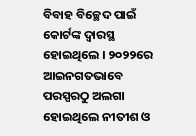ବିବାହ ବିଚ୍ଛେଦ ପାଇଁ କୋର୍ଟଙ୍କ ଦ୍ୱାରସ୍ଥ ହୋଇଥିଲେ । ୨୦୨୨ରେ ଆଇନଗତଭାବେ ପରସ୍ପରଠୁ ଅଲଗା ହୋଇଥିଲେ ନୀତୀଶ ଓ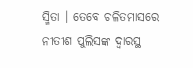ସ୍ମିତା । ତେବେ ଚଳିତମାସରେ ନୀତୀଶ ପୁଲିସଙ୍କ ଦ୍ୱାରସ୍ଥ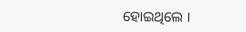ହୋଇଥିଲେ ।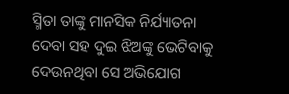ସ୍ମିତା ତାଙ୍କୁ ମାନସିକ ନିର୍ଯ୍ୟାତନା ଦେବା ସହ ଦୁଇ ଝିଅଙ୍କୁ ଭେଟିବାକୁ ଦେଉନଥିବା ସେ ଅଭିଯୋଗ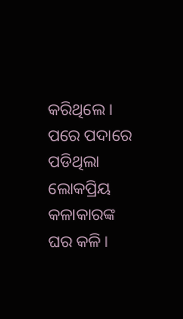କରିଥିଲେ । ପରେ ପଦାରେ ପଡିଥିଲା ଲୋକପ୍ରିୟ କଳାକାରଙ୍କ ଘର କଳି ।